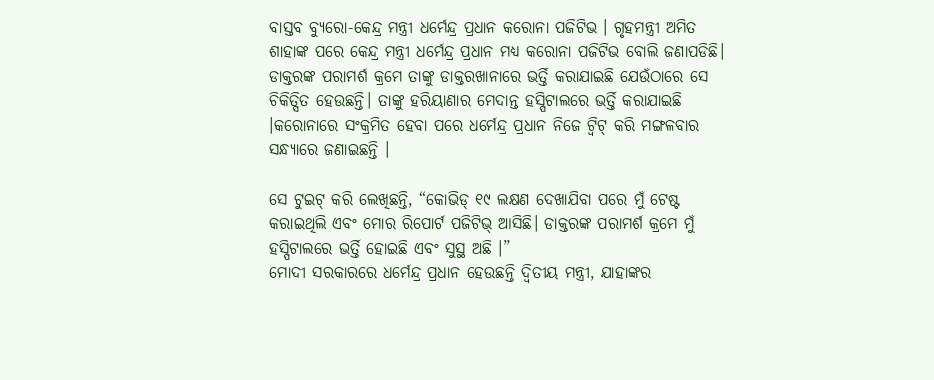ବାସ୍ତବ ବ୍ୟୁରୋ-କେନ୍ଦ୍ର ମନ୍ତ୍ରୀ ଧର୍ମେନ୍ଦ୍ର ପ୍ରଧାନ କରୋନା ପଜିଟିଭ । ଗୃହମନ୍ତ୍ରୀ ଅମିତ ଶାହାଙ୍କ ପରେ କେନ୍ଦ୍ର ମନ୍ତ୍ରୀ ଧର୍ମେନ୍ଦ୍ର ପ୍ରଧାନ ମଧ୍ୟ କରୋନା ପଜିଟିଭ ବୋଲି ଜଣାପଡିଛି। ଡାକ୍ତରଙ୍କ ପରାମର୍ଶ କ୍ରମେ ତାଙ୍କୁ ଡାକ୍ତରଖାନାରେ ଭର୍ତ୍ତି କରାଯାଇଛି ଯେଉଁଠାରେ ସେ ଚିକିତ୍ସିତ ହେଉଛନ୍ତି। ତାଙ୍କୁ ହରିୟାଣାର ମେଦାନ୍ତ ହସ୍ପିଟାଲରେ ଭର୍ତ୍ତି କରାଯାଇଛି ।କରୋନାରେ ସଂକ୍ରମିତ ହେବା ପରେ ଧର୍ମେନ୍ଦ୍ର ପ୍ରଧାନ ନିଜେ ଟ୍ୱିଟ୍ କରି ମଙ୍ଗଳବାର ସନ୍ଧ୍ୟାରେ ଜଣାଇଛନ୍ତି ।

ସେ ଟୁଇଟ୍ କରି ଲେଖିଛନ୍ତି, “କୋଭିଡ୍ ୧୯ ଲକ୍ଷଣ ଦେଖାଯିବା ପରେ ମୁଁ ଟେଷ୍ଟ କରାଇଥିଲି ଏବଂ ମୋର ରିପୋର୍ଟ ପଜିଟିଭ୍ ଆସିଛି। ଡାକ୍ତରଙ୍କ ପରାମର୍ଶ କ୍ରମେ ମୁଁ ହସ୍ପିଟାଲରେ ଭର୍ତ୍ତି ହୋଇଛି ଏବଂ ସୁସ୍ଥ ଅଛି ।”
ମୋଦୀ ସରକାରରେ ଧର୍ମେନ୍ଦ୍ର ପ୍ରଧାନ ହେଉଛନ୍ତି ଦ୍ୱିତୀୟ ମନ୍ତ୍ରୀ, ଯାହାଙ୍କର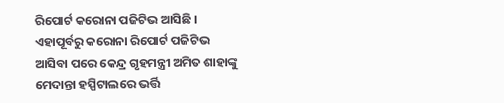ରିପୋର୍ଟ କରୋନା ପଜିଟିଭ ଆସିଛି । ଏହାପୂର୍ବରୁ କରୋନା ରିପୋର୍ଟ ପଜିଟିଭ ଆସିବା ପରେ କେନ୍ଦ୍ର ଗୃହମନ୍ତ୍ରୀ ଅମିତ ଶାହାଙ୍କୁ ମେଦାନ୍ତା ହସ୍ପିଟାଲରେ ଭର୍ତ୍ତି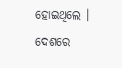ହୋଇଥିଲେ । ଦେଶରେ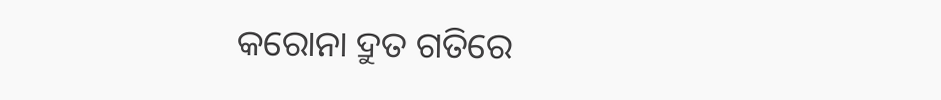କରୋନା ଦ୍ରୁତ ଗତିରେ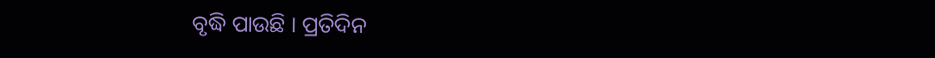ବୃଦ୍ଧି ପାଉଛି । ପ୍ରତିଦିନ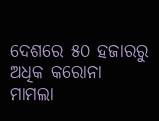ଦେଶରେ ୫୦ ହଜାରରୁ ଅଧିକ କରୋନା ମାମଲା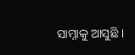ସାମ୍ନାକୁ ଆସୁଛି ।